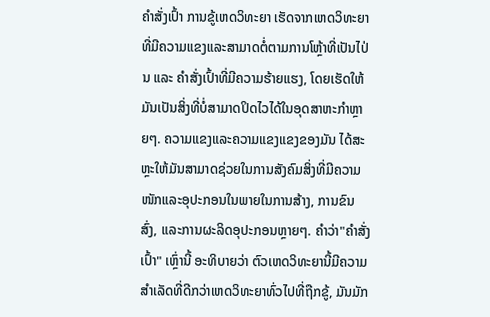ຄຳສັ່ງເປົ້າ ການຂູ້ເຫດວິທະຍາ ເຮັດຈາກເຫດວິທະຍາ ທີ່ມີຄວາມແຂງແລະສາມາດຕໍ່ຕາມການໂຫຼ້າທີ່ເປັນໄປ່ນ ແລະ ຄຳສັ່ງເປົ້າທີ່ມີຄວາມຮ້າຍແຮງ, ໂດຍເຮັດໃຫ້ມັນເປັນສິ່ງທີ່ບໍ່ສາມາດປິດໄວໄດ້ໃນອຸດສາຫະກຳຫຼາຍໆ. ຄວາມແຂງແລະຄວາມແຂງແຂງຂອງມັນ ໄດ້ສະຫຼະໃຫ້ມັນສາມາດຊ່ວຍໃນການສັງຄົມສິ່ງທີ່ມີຄວາມໜັກແລະອຸປະກອນໃນພາຍໃນການສ້າງ, ການຂົນສົ່ງ, ແລະການຜະລິດອຸປະກອນຫຼາຍໆ. ຄຳວ່າ"ຄຳສັ່ງເປົ້າ" ເຫຼົ່ານີ້ ອະທິບາຍວ່າ ຕົວເຫດວິທະຍານີ້ມີຄວາມສຳເລັດທີ່ດີກວ່າເຫດວິທະຍາທົ່ວໄປທີ່ຖືກຂູ້, ມັນມັກ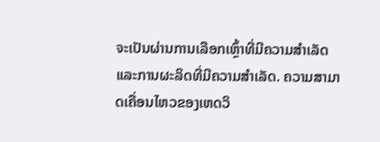ຈະເປັນຜ່ານການເລືອກເຫຼົ້າທີ່ມີຄວາມສຳເລັດແລະການຜະລິດທີ່ມີຄວາມສຳເລັດ. ຄວາມສາມາດເຄື່ອນໄຫວຂອງເຫດວິ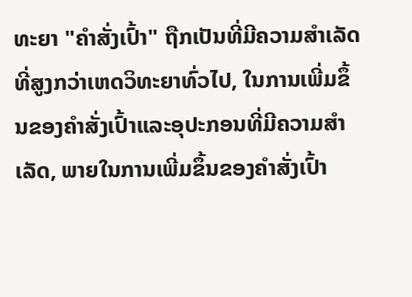ທະຍາ "ຄຳສັ່ງເປົ້າ" ຖືກເປັນທີ່ມີຄວາມສຳເລັດທີ່ສູງກວ່າເຫດວິທະຍາທົ່ວໄປ, ໃນການເພີ່ມຂຶ້ນຂອງຄຳສັ່ງເປົ້າແລະອຸປະກອນທີ່ມີຄວາມສຳເລັດ, ພາຍໃນການເພີ່ມຂຶ້ນຂອງຄຳສັ່ງເປົ້າ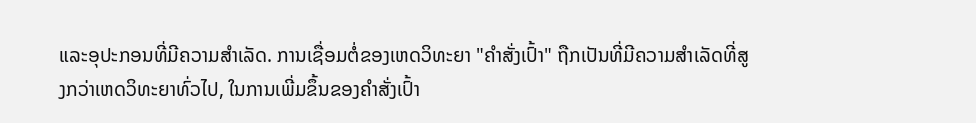ແລະອຸປະກອນທີ່ມີຄວາມສຳເລັດ. ການເຊື່ອມຕໍ່ຂອງເຫດວິທະຍາ "ຄຳສັ່ງເປົ້າ" ຖືກເປັນທີ່ມີຄວາມສຳເລັດທີ່ສູງກວ່າເຫດວິທະຍາທົ່ວໄປ, ໃນການເພີ່ມຂຶ້ນຂອງຄຳສັ່ງເປົ້າ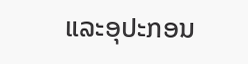ແລະອຸປະກອນ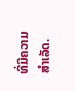ທີ່ມີຄວາມສຳເລັດ.